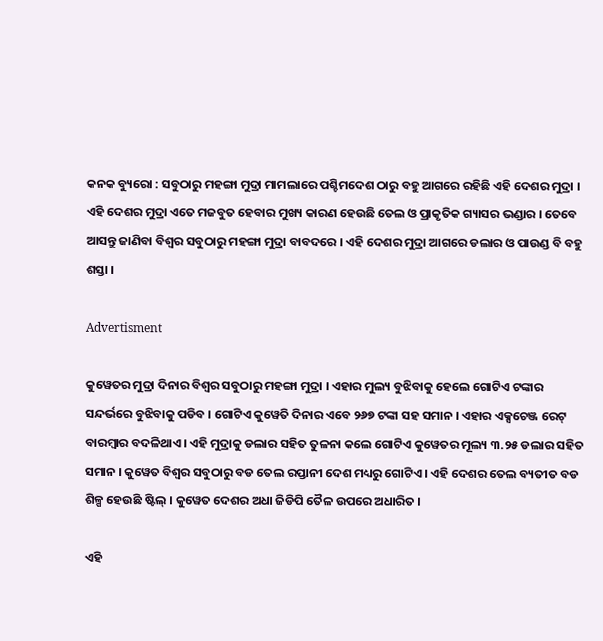କନକ ବ୍ୟୁରୋ : ସବୁଠାରୁ ମହଙ୍ଗା ମୁଦ୍ରା ମାମଲାରେ ପଶ୍ଚିମଦେଶ ଠାରୁ ବହୁ ଆଗରେ ରହିଛି ଏହି ଦେଶର ମୁଦ୍ରା । ଏହି ଦେଶର ମୁଦ୍ରା ଏତେ ମଜବୁତ ହେବାର ମୁଖ୍ୟ କାରଣ ହେଉଛି ତେଲ ଓ ପ୍ରାକୃତିକ ଗ୍ୟାସର ଭଣ୍ଡାର । ତେବେ ଆସନ୍ତୁ ଜାଣିବା ବିଶ୍ୱର ସବୁଠାରୁ ମହଙ୍ଗା ମୁଦ୍ରା ବାବଦରେ । ଏହି ଦେଶର ମୁଦ୍ରା ଆଗରେ ଡଲାର ଓ ପାଉଣ୍ଡ ବି ବହୁ ଶସ୍ତା ।

Advertisment

କୁୱେତର ମୁଦ୍ରା ଦିନାର ବିଶ୍ୱର ସବୁଠାରୁ ମହଙ୍ଗା ମୁଦ୍ରା । ଏହାର ମୁଲ୍ୟ ବୁଝିବାକୁ ହେଲେ ଗୋଟିଏ ଟଙ୍କାର ସନ୍ଦର୍ଭରେ ବୁଝିବାକୁ ପଡିବ । ଗୋଟିଏ କୁୱେତି ଦିନାର ଏବେ ୨୬୭ ଟଙ୍କା ସହ ସମାନ । ଏହାର ଏକ୍ସଚେଞ୍ଜ ରେଟ୍ ବାରମ୍ବାର ବଦଳିଥାଏ । ଏହି ମୁଦ୍ରାକୁ ଡଲାର ସହିତ ତୁଳନା କଲେ ଗୋଟିଏ କୁୱେତର ମୂଲ୍ୟ ୩.୨୫ ଡଲାର ସହିତ ସମାନ । କୁୱେତ ବିଶ୍ୱର ସବୁଠାରୁ ବଡ ତେଲ ରପ୍ତାନୀ ଦେଶ ମଧ୍ୟରୁ ଗୋଟିଏ । ଏହି ଦେଶର ତେଲ ବ୍ୟତୀତ ବଡ ଶିଳ୍ପ ହେଉଛି ଷ୍ଟିଲ୍ । କୁୱେତ ଦେଶର ଅଧା ଜିଡିପି ତୈଳ ଉପରେ ଅଧାରିତ ।

ଏହି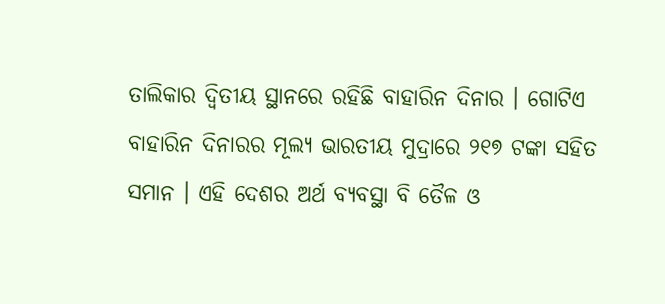ତାଲିକାର ଦ୍ୱିତୀୟ ସ୍ଥାନରେ ରହିଛି ବାହାରିନ ଦିନାର । ଗୋଟିଏ ବାହାରିନ ଦିନାରର ମୂଲ୍ୟ ଭାରତୀୟ ମୁଦ୍ରାରେ ୨୧୭ ଟଙ୍କା ସହିତ ସମାନ । ଏହି ଦେଶର ଅର୍ଥ ବ୍ୟବସ୍ଥା ବି ତୈଳ ଓ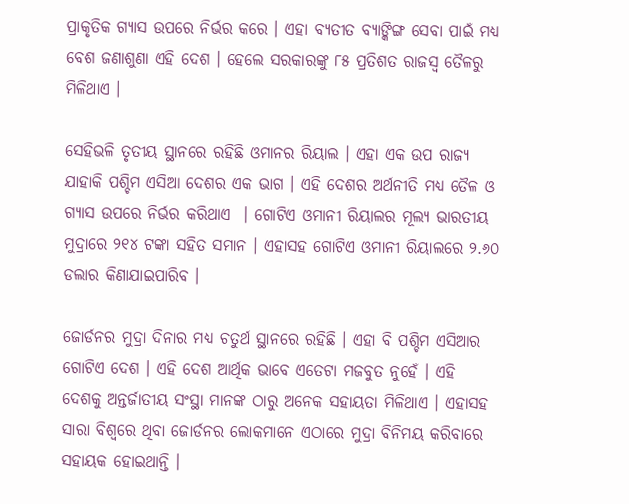ପ୍ରାକୃତିକ ଗ୍ୟାସ ଉପରେ ନିର୍ଭର କରେ । ଏହା ବ୍ୟତୀତ ବ୍ୟାଙ୍କିଙ୍ଗ ସେବା ପାଇଁ ମଧ୍ୟ ବେଶ ଜଣାଶୁଣା ଏହି ଦେଶ । ହେଲେ ସରକାରଙ୍କୁ ୮୫ ପ୍ରତିଶତ ରାଜସ୍ୱ ତୈଳରୁ ମିଳିଥାଏ ।

ସେହିଭଳି ତୃତୀୟ ସ୍ଥାନରେ ରହିଛି ଓମାନର ରିୟାଲ । ଏହା ଏକ ଉପ ରାଜ୍ୟ ଯାହାକି ପଶ୍ଚିମ ଏସିଆ ଦେଶର ଏକ ଭାଗ । ଏହି ଦେଶର ଅର୍ଥନୀତି ମଧ୍ୟ ତୈଳ ଓ ଗ୍ୟାସ ଉପରେ ନିର୍ଭର କରିଥାଏ  । ଗୋଟିଏ ଓମାନୀ ରିୟାଲର ମୂଲ୍ୟ ଭାରତୀୟ ମୁଦ୍ରାରେ ୨୧୪ ଟଙ୍କା ସହିତ ସମାନ । ଏହାସହ ଗୋଟିଏ ଓମାନୀ ରିୟାଲରେ ୨.୬୦ ଡଲାର କିଣାଯାଇପାରିବ ।

ଜୋର୍ଡନର ମୁଦ୍ରା ଦିନାର ମଧ୍ୟ ଚତୁର୍ଥ ସ୍ଥାନରେ ରହିଛି । ଏହା ବି ପଶ୍ଚିମ ଏସିଆର ଗୋଟିଏ ଦେଶ । ଏହି ଦେଶ ଆର୍ଥିକ ଭାବେ ଏତେଟା ମଜବୁତ ନୁହେଁ । ଏହି ଦେଶକୁ ଅନ୍ତର୍ଜାତୀୟ ସଂସ୍ଥା ମାନଙ୍କ ଠାରୁ ଅନେକ ସହାୟତା ମିଳିଥାଏ । ଏହାସହ ସାରା ବିଶ୍ୱରେ ଥିବା ଜୋର୍ଡନର ଲୋକମାନେ ଏଠାରେ ମୁଦ୍ରା ବିନିମୟ କରିବାରେ ସହାୟକ ହୋଇଥାନ୍ତି ।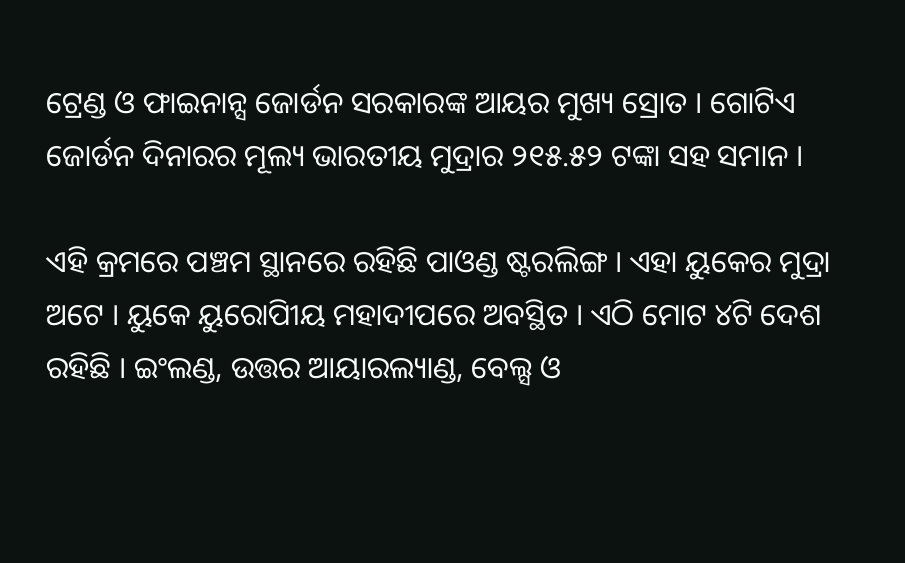ଟ୍ରେଣ୍ଡ ଓ ଫାଇନାନ୍ସ ଜୋର୍ଡନ ସରକାରଙ୍କ ଆୟର ମୁଖ୍ୟ ସ୍ରୋତ । ଗୋଟିଏ ଜୋର୍ଡନ ଦିନାରର ମୂଲ୍ୟ ଭାରତୀୟ ମୁଦ୍ରାର ୨୧୫.୫୨ ଟଙ୍କା ସହ ସମାନ ।

ଏହି କ୍ରମରେ ପଞ୍ଚମ ସ୍ଥାନରେ ରହିଛି ପାଓଣ୍ଡ ଷ୍ଟରଲିଙ୍ଗ । ଏହା ୟୁକେର ମୁଦ୍ରା ଅଟେ । ୟୁକେ ୟୁରୋପିୀୟ ମହାଦୀପରେ ଅବସ୍ଥିତ । ଏଠି ମୋଟ ୪ଟି ଦେଶ ରହିଛି । ଇଂଲଣ୍ଡ, ଉତ୍ତର ଆୟାରଲ୍ୟାଣ୍ଡ, ବେଲ୍ସ ଓ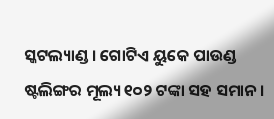ସ୍କଟଲ୍ୟାଣ୍ଡ । ଗୋଟିଏ ୟୁକେ ପାଉଣ୍ଡ ଷ୍ଟଲିଙ୍ଗର ମୂଲ୍ୟ ୧୦୨ ଟଙ୍କା ସହ ସମାନ ।